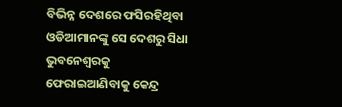ବିଭିନ୍ନ ଦେଶରେ ଫସିରହିଥିବା ଓଡିଆମାନଙ୍କୁ ସେ ଦେଶରୁ ସିଧା ଭୁବନେଶ୍ୱରକୁ ଫେରାଇଆଣିବାକୁ କେନ୍ଦ୍ର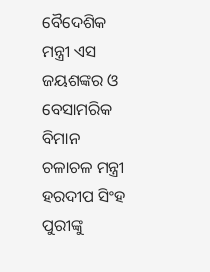ବୈଦେଶିକ ମନ୍ତ୍ରୀ ଏସ ଜୟଶଙ୍କର ଓ ବେସାମରିକ ବିମାନ ଚଳାଚଳ ମନ୍ତ୍ରୀ ହରଦୀପ ସିଂହ ପୁରୀଙ୍କୁ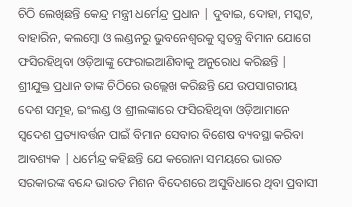ଚିଠି ଲେଖିଛନ୍ତି କେନ୍ଦ୍ର ମନ୍ତ୍ରୀ ଧର୍ମେନ୍ଦ୍ର ପ୍ରଧାନ | ଦୁବାଇ, ଦୋହା, ମସ୍କଟ, ବାହାରିନ, କଲମ୍ବୋ ଓ ଲଣ୍ଡନରୁ ଭୁବନେଶ୍ୱରକୁ ସ୍ୱତନ୍ତ୍ର ବିମାନ ଯୋଗେ ଫସିରହିଥିବା ଓଡ଼ିଆଙ୍କୁ ଫେରାଇଆଣିବାକୁ ଅନୁରୋଧ କରିଛନ୍ତି |
ଶ୍ରୀଯୁକ୍ତ ପ୍ରଧାନ ତାଙ୍କ ଚିଠିରେ ଉଲ୍ଲେଖ କରିଛନ୍ତି ଯେ ଉପସାଗରୀୟ ଦେଶ ସମୂହ, ଇଂଲଣ୍ଡ ଓ ଶ୍ରୀଲଙ୍କାରେ ଫସିରହିଥିବା ଓଡ଼ିଆମାନେ ସ୍ବଦେଶ ପ୍ରତ୍ୟାବର୍ତ୍ତନ ପାଇଁ ବିମାନ ସେବାର ବିଶେଷ ବ୍ୟବସ୍ଥା କରିବା ଆବଶ୍ୟକ | ଧର୍ମେନ୍ଦ୍ର କହିଛନ୍ତି ଯେ କରୋନା ସମୟରେ ଭାରତ ସରକାରଙ୍କ ବନ୍ଦେ ଭାରତ ମିଶନ ବିଦେଶରେ ଅସୁବିଧାରେ ଥିବା ପ୍ରବାସୀ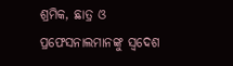ଶ୍ରମିକ, ଛାତ୍ର ଓ ପ୍ରଫେସନାଲମାନଙ୍କୁ ସ୍ବଦେଶ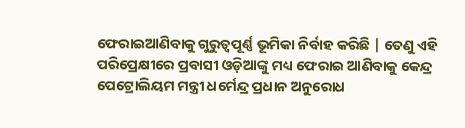ଫେରାଇଆଣିବାକୁ ଗୁରୁତ୍ୱପୂର୍ଣ୍ଣ ଭୂମିକା ନିର୍ବାହ କରିଛି | ତେଣୁ ଏହି ପରିପ୍ରେକ୍ଷୀରେ ପ୍ରବାସୀ ଓଡ଼ିଆଙ୍କୁ ମଧ୍ୟ ଫେରାଇ ଆଣିବାକୁ କେନ୍ଦ୍ର ପେଟ୍ରୋଲିୟମ ମନ୍ତ୍ରୀ ଧର୍ମେନ୍ଦ୍ର ପ୍ରଧାନ ଅନୁରୋଧ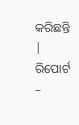କରିଛନ୍ତି |
ରିପୋର୍ଟ –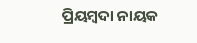ପ୍ରିୟମ୍ବଦା ନାୟକ